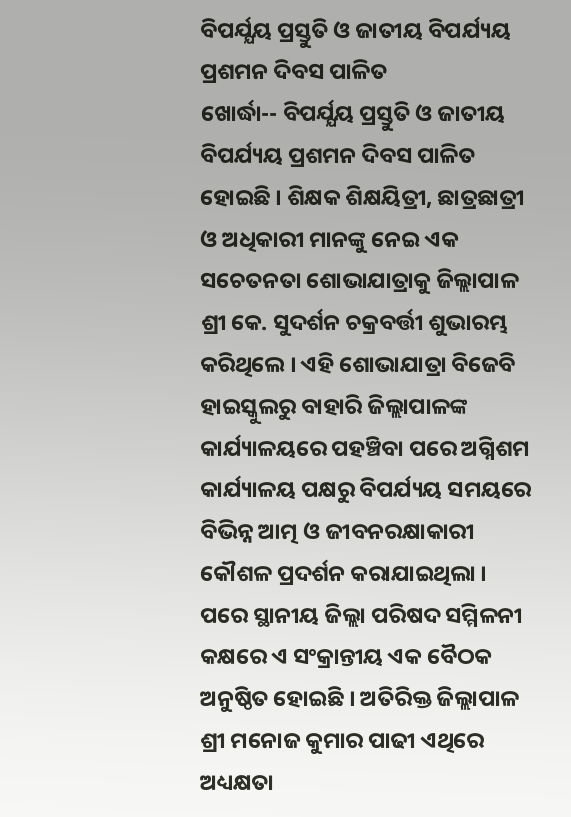ବିପର୍ଯ୍ଯୟ ପ୍ରସ୍ତୁତି ଓ ଜାତୀୟ ବିପର୍ଯ୍ୟୟ ପ୍ରଶମନ ଦିବସ ପାଳିତ
ଖୋର୍ଦ୍ଧା-- ବିପର୍ଯ୍ଯୟ ପ୍ରସ୍ତୁତି ଓ ଜାତୀୟ ବିପର୍ଯ୍ୟୟ ପ୍ରଶମନ ଦିବସ ପାଳିତ ହୋଇଛି । ଶିକ୍ଷକ ଶିକ୍ଷୟିତ୍ରୀ, ଛାତ୍ରଛାତ୍ରୀ ଓ ଅଧିକାରୀ ମାନଙ୍କୁ ନେଇ ଏକ ସଚେତନତା ଶୋଭାଯାତ୍ରାକୁ ଜିଲ୍ଲାପାଳ ଶ୍ରୀ କେ. ସୁଦର୍ଶନ ଚକ୍ରବର୍ତ୍ତୀ ଶୁଭାରମ୍ଭ କରିଥିଲେ । ଏହି ଶୋଭାଯାତ୍ରା ବିଜେବି ହାଇସ୍କୁଲରୁ ବାହାରି ଜିଲ୍ଲାପାଳଙ୍କ କାର୍ଯ୍ୟାଳୟରେ ପହଞ୍ଚିବା ପରେ ଅଗ୍ନିଶମ କାର୍ଯ୍ୟାଳୟ ପକ୍ଷରୁ ବିପର୍ଯ୍ୟୟ ସମୟରେ ବିଭିନ୍ନ ଆତ୍ମ ଓ ଜୀବନରକ୍ଷାକାରୀ କୌଶଳ ପ୍ରଦର୍ଶନ କରାଯାଇଥିଲା ।
ପରେ ସ୍ଥାନୀୟ ଜିଲ୍ଲା ପରିଷଦ ସମ୍ମିଳନୀ କକ୍ଷରେ ଏ ସଂକ୍ରାନ୍ତୀୟ ଏକ ବୈଠକ ଅନୁଷ୍ଠିତ ହୋଇଛି । ଅତିରିକ୍ତ ଜିଲ୍ଲାପାଳ ଶ୍ରୀ ମନୋଜ କୁମାର ପାଢୀ ଏଥିରେ ଅଧ୍ୟକ୍ଷତା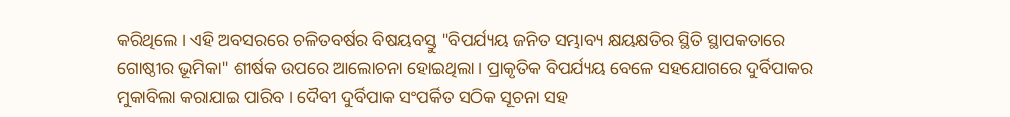କରିଥିଲେ । ଏହି ଅବସରରେ ଚଳିତବର୍ଷର ବିଷୟବସ୍ତୁ "ବିପର୍ଯ୍ୟୟ ଜନିତ ସମ୍ଭାବ୍ୟ କ୍ଷୟକ୍ଷତିର ସ୍ଥିତି ସ୍ଥାପକତାରେ ଗୋଷ୍ଠୀର ଭୂମିକା" ଶୀର୍ଷକ ଉପରେ ଆଲୋଚନା ହୋଇଥିଲା । ପ୍ରାକୃତିକ ବିପର୍ଯ୍ୟୟ ବେଳେ ସହଯୋଗରେ ଦୁର୍ବିପାକର ମୁକାବିଲା କରାଯାଇ ପାରିବ । ଦୈବୀ ଦୁର୍ବିପାକ ସଂପର୍କିତ ସଠିକ ସୂଚନା ସହ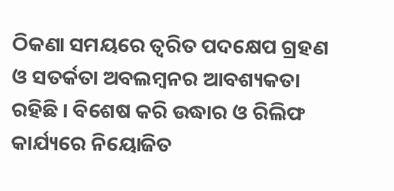ଠିକଣା ସମୟରେ ତ୍ବରିତ ପଦକ୍ଷେପ ଗ୍ରହଣ ଓ ସତର୍କତା ଅବଲମ୍ବନର ଆବଶ୍ୟକତା ରହିଛି । ବିଶେଷ କରି ଉଦ୍ଧାର ଓ ରିଲିଫ କାର୍ଯ୍ୟରେ ନିୟୋଜିତ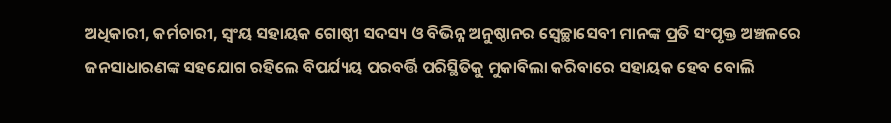ଅଧିକାରୀ, କର୍ମଚାରୀ, ସ୍ବଂୟ ସହାୟକ ଗୋଷ୍ଠୀ ସଦସ୍ୟ ଓ ବିଭିନ୍ନ ଅନୁଷ୍ଠାନର ସ୍ବେଚ୍ଛାସେବୀ ମାନଙ୍କ ପ୍ରତି ସଂପୃକ୍ତ ଅଞ୍ଚଳରେ ଜନସାଧାରଣଙ୍କ ସହଯୋଗ ରହିଲେ ବିପର୍ଯ୍ୟୟ ପରବର୍ତ୍ତି ପରିସ୍ଥିତିକୁ ମୁକାବିଲା କରିବାରେ ସହାୟକ ହେବ ବୋଲି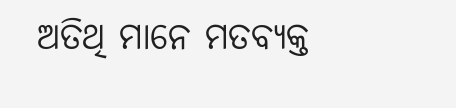ଅତିଥି ମାନେ ମତବ୍ୟକ୍ତ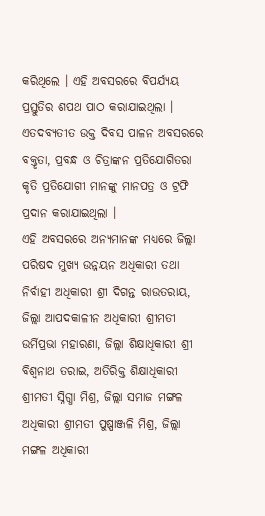କରିଥିଲେ । ଏହି ଅବସରରେ ବିପର୍ଯ୍ୟୟ ପ୍ରସ୍ତୁତିର ଶପଥ ପାଠ କରାଯାଇଥିଲା । ଏତଦବ୍ୟତୀତ ଉକ୍ତ ଦିବସ ପାଳନ ଅବସରରେ ବକ୍ତୃତା, ପ୍ରବନ୍ଧ ଓ ଚିତ୍ରାଙ୍କନ ପ୍ରତିଯୋଗିତରା କୃତି ପ୍ରତିଯୋଗୀ ମାନଙ୍କୁ ମାନପତ୍ର ଓ ଟ୍ରଫି ପ୍ରଦାନ କରାଯାଇଥିଲା ।
ଏହି ଅବସରରେ ଅନ୍ୟମାନଙ୍କ ମଧ୍ୟରେ ଜିଲ୍ଲା ପରିଷଦ ମୁଖ୍ୟ ଉନ୍ନୟନ ଅଧିକାରୀ ତଥା ନିର୍ବାହୀ ଅଧିକାରୀ ଶ୍ରୀ ଦିଗନ୍ତ ରାଉତରାୟ, ଜିଲ୍ଲା ଆପଦକାଳୀନ ଅଧିକାରୀ ଶ୍ରୀମତୀ ଉର୍ମିପ୍ରଭା ମହାରଣା, ଜିଲ୍ଲା ଶିକ୍ଷାଧିକାରୀ ଶ୍ରୀ ବିଶ୍ବନାଥ ତରାଇ, ଅତିରିକ୍ତ ଶିକ୍ଷାଧିକାରୀ ଶ୍ରୀମତୀ ସ୍ନିଗ୍ଧା ମିଶ୍ର, ଜିଲ୍ଲା ସମାଜ ମଙ୍ଗଳ ଅଧିକାରୀ ଶ୍ରୀମତୀ ପୁଷ୍ପାଞ୍ଜଳି ମିଶ୍ର, ଜିଲ୍ଲା ମଙ୍ଗଳ ଅଧିକାରୀ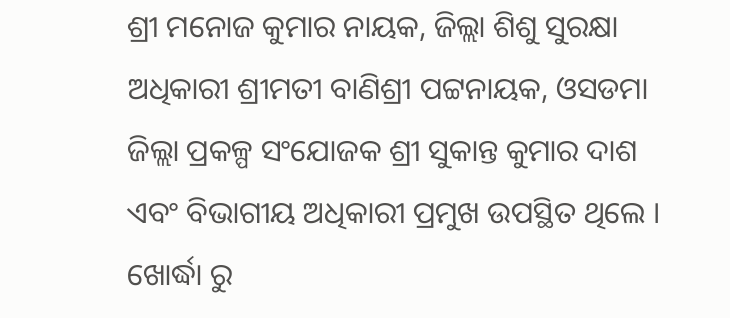ଶ୍ରୀ ମନୋଜ କୁମାର ନାୟକ, ଜିଲ୍ଲା ଶିଶୁ ସୁରକ୍ଷା ଅଧିକାରୀ ଶ୍ରୀମତୀ ବାଣିଶ୍ରୀ ପଟ୍ଟନାୟକ, ଓସଡମା ଜିଲ୍ଲା ପ୍ରକଳ୍ପ ସଂଯୋଜକ ଶ୍ରୀ ସୁକାନ୍ତ କୁମାର ଦାଶ ଏବଂ ବିଭାଗୀୟ ଅଧିକାରୀ ପ୍ରମୁଖ ଉପସ୍ଥିତ ଥିଲେ । ଖୋର୍ଦ୍ଧା ରୁ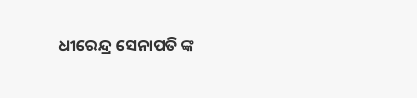ଧୀରେନ୍ଦ୍ର ସେନାପତି ଙ୍କ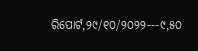ରିପୋର୍ଟ,୨୯/୧୦/୨୦୨୨---୯,୫୦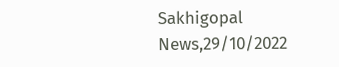Sakhigopal News,29/10/2022